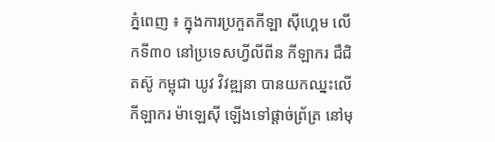ភ្នំពេញ ៖ ក្នុងការប្រកួតកីឡា ស៊ីហ្គេម លើកទី៣០ នៅប្រទេសហ្វីលីពីន កីឡាករ ជឺជិតស៊ូ កម្ពុជា ឃូវ វិវឌ្ឍនា បានយកឈ្នះលើកីឡាករ ម៉ាឡេស៊ី ឡើងទៅផ្តាច់ព្រ័ត្រ នៅមុ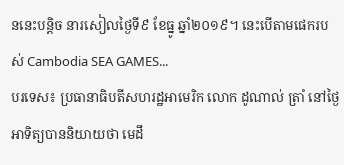ននេះបន្តិច នារសៀលថ្ងៃទី៩ ខែធ្នូ ឆ្នាំ២០១៩។ នេះបើតាមផេករបស់ Cambodia SEA GAMES...
បរទេស៖ ប្រធានាធិបតីសហរដ្ឋអាមេរិក លោក ដូណាល់ ត្រាំ នៅថ្ងៃអាទិត្យបាននិយាយថា មេដឹ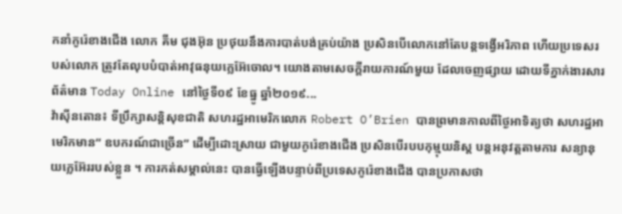កនាំកូរ៉េខាងជើង លោក គីម ជុងអ៊ុន ប្រថុយនឹងការបាត់បង់គ្រប់យ៉ាង ប្រសិនបើលោកនៅតែបន្តទង្វើអរិភាព ហើយប្រទេសរបស់លោក ត្រូវតែលុបបំបាត់អាវុធនុយក្លេអ៊ែចោល។ យោងតាមសេចក្តីរាយការណ៍មួយ ដែលចេញផ្សាយ ដោយទីភ្នាក់ងារសារព័ត៌មាន Today Online នៅថ្ងៃទី០៩ ខែធ្នូ ឆ្នាំ២០១៩...
វ៉ាស៊ីនតោន៖ ទីប្រឹក្សាសន្តិសុខជាតិ សហរដ្ឋអាមេរិកលោក Robert O’Brien បានព្រមានកាលពីថ្ងៃអាទិត្យថា សហរដ្ឋអាមេរិកមាន“ ឧបករណ៍ជាច្រើន” ដើម្បីដោះស្រាយ ជាមួយកូរ៉េខាងជើង ប្រសិនបើរបបកុម្មុយនិស្ត បន្តអនុវត្តតាមការ សន្យានុយក្លេអ៊ែររបស់ខ្លួន ។ ការកត់សម្គាល់នេះ បានធ្វើឡើងបន្ទាប់ពីប្រទេសកូរ៉េខាងជើង បានប្រកាសថា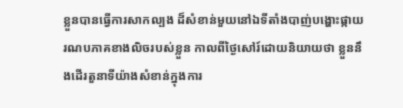ខ្លួនបានធ្វើការសាកល្បង ដ៏សំខាន់មួយនៅឯទីតាំងបាញ់បង្ហោះផ្កាយ រណបភាគខាងលិចរបស់ខ្លួន កាលពីថ្ងៃសៅរ៍ដោយនិយាយថា ខ្លួននឹងដើរតួនាទីយ៉ាងសំខាន់ក្នុងការ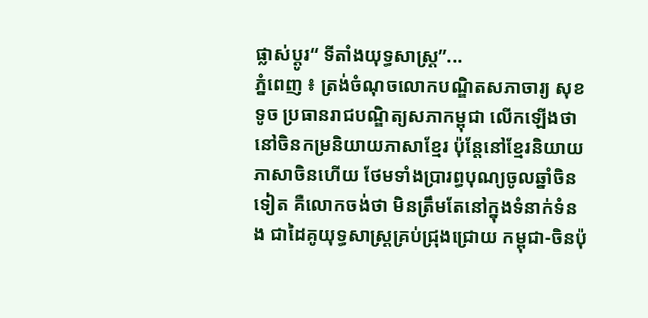ផ្លាស់ប្តូរ“ ទីតាំងយុទ្ធសាស្ត្រ”...
ភ្នំពេញ ៖ ត្រង់ចំណុចលោកបណ្ឌិតសភាចារ្យ សុខ ទូច ប្រធានរាជបណ្ឌិត្យសភាកម្ពុជា លើកឡើងថា នៅចិនកម្រនិយាយភាសាខ្មែរ ប៉ុន្តែនៅខ្មែរនិយាយភាសាចិនហើយ ថែមទាំងប្រារព្ធបុណ្យចូលឆ្នាំចិនទៀត គឺលោកចង់ថា មិនត្រឹមតែនៅក្នុងទំនាក់ទំនង ជាដៃគូយុទ្ធសាស្ត្រគ្រប់ជ្រុងជ្រោយ កម្ពុជា-ចិនប៉ុ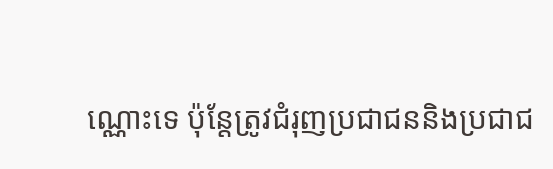ណ្ណោះទេ ប៉ុន្តែត្រូវជំរុញប្រជាជននិងប្រជាជ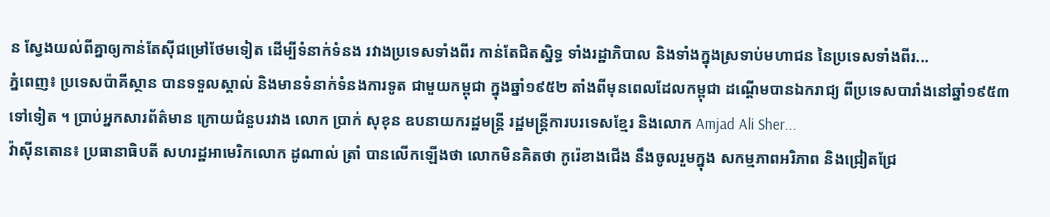ន ស្វែងយល់ពីគ្នាឲ្យកាន់តែស៊ីជម្រៅថែមទៀត ដើម្បីទំនាក់ទំនង រវាងប្រទេសទាំងពីរ កាន់តែជិតស្និទ្ធ ទាំងរដ្ឋាភិបាល និងទាំងក្នុងស្រទាប់មហាជន នៃប្រទេសទាំងពីរ...
ភ្នំពេញ៖ ប្រទេសប៉ាគីស្ថាន បានទទួលស្គាល់ និងមានទំនាក់ទំនងការទូត ជាមួយកម្ពុជា ក្នុងឆ្នាំ១៩៥២ តាំងពីមុនពេលដែលកម្ពុជា ដណ្ដើមបានឯករាជ្យ ពីប្រទេសបារាំងនៅឆ្នាំ១៩៥៣ ទៅទៀត ។ ប្រាប់អ្នកសារព័ត៌មាន ក្រោយជំនួបរវាង លោក ប្រាក់ សុខុន ឧបនាយករដ្ឋមន្ត្រី រដ្ឋមន្ត្រីការបរទេសខ្មែរ និងលោក Amjad Ali Sher...
វ៉ាស៊ីនតោន៖ ប្រធានាធិបតី សហរដ្ឋអាមេរិកលោក ដូណាល់ ត្រាំ បានលើកឡើងថា លោកមិនគិតថា កូរ៉េខាងជើង នឹងចូលរួមក្នុង សកម្មភាពអរិភាព និងជ្រៀតជ្រែ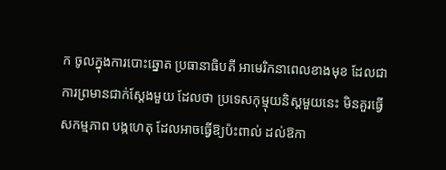ក ចូលក្នុងការបោះឆ្នោត ប្រធានាធិបតី អាមេរិកនាពេលខាងមុខ ដែលជាការព្រមានជាក់ស្តែងមួយ ដែលថា ប្រទេសកុម្មុយនិស្តមួយនេះ មិនគួរធ្វើសកម្មភាព បង្កហេតុ ដែលអាចធ្វើឱ្យប៉ះពាល់ ដល់ឱកា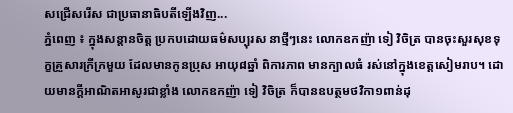សជ្រើសរើស ជាប្រធានាធិបតីឡើងវិញ...
ភ្នំពេញ ៖ ក្នុងសន្តានចិត្ត ប្រកបដោយធម៌សប្បុរស នាថ្មីៗនេះ លោកឧកញ៉ា ទៀ វិចិត្រ បានចុះសួរសុខទុក្ខគ្រួសារក្រីក្រមួយ ដែលមានកូនប្រុស អាយុ៨ឆ្នាំ ពិការភាព មានក្បាលធំ រស់នៅក្នុងខេត្តសៀមរាប។ ដោយមានក្តីអាណិតអាសូរជាខ្លាំង លោកឧកញ៉ា ទៀ វិចិត្រ ក៏បានឧបត្ថមថវិកា១ពាន់ដុ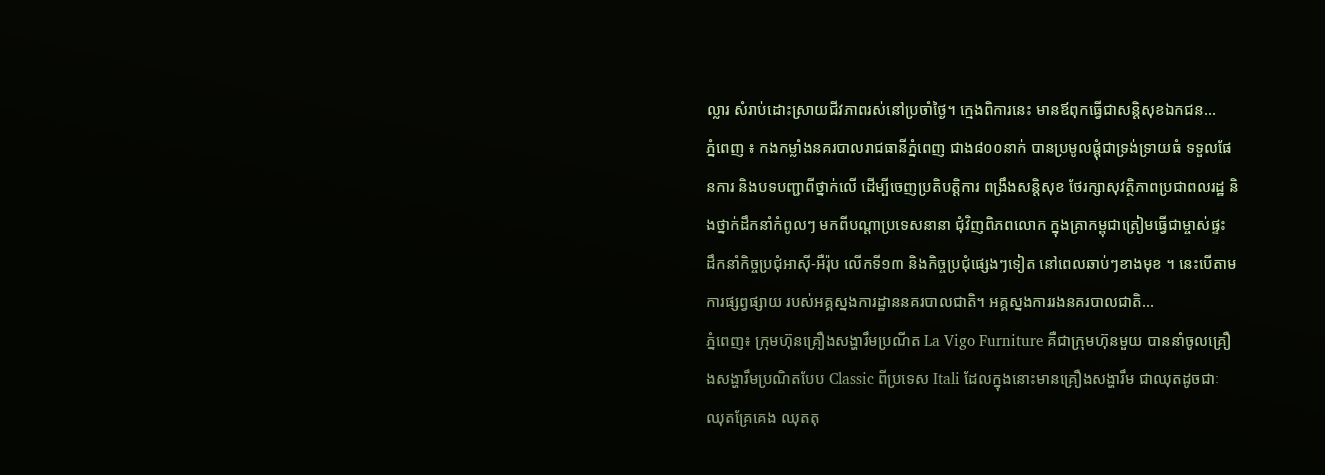ល្លារ សំរាប់ដោះស្រាយជីវភាពរស់នៅប្រចាំថ្ងៃ។ ក្មេងពិការនេះ មានឪពុកធ្វើជាសន្តិសុខឯកជន...
ភ្នំពេញ ៖ កងកម្លាំងនគរបាលរាជធានីភ្នំពេញ ជាង៨០០នាក់ បានប្រមូលផ្តុំជាទ្រង់ទ្រាយធំ ទទួលផែនការ និងបទបញ្ជាពីថ្នាក់លើ ដើម្បីចេញប្រតិបត្តិការ ពង្រឹងសន្តិសុខ ថែរក្សាសុវត្ថិភាពប្រជាពលរដ្ឋ និងថ្នាក់ដឹកនាំកំពូលៗ មកពីបណ្តាប្រទេសនានា ជុំវិញពិភពលោក ក្នុងគ្រាកម្ពុជាត្រៀមធ្វើជាម្ចាស់ផ្ទះ ដឹកនាំកិច្ចប្រជុំអាស៊ី-អឺរ៉ុប លើកទី១៣ និងកិច្ចប្រជុំផ្សេងៗទៀត នៅពេលឆាប់ៗខាងមុខ ។ នេះបើតាមការផ្សព្វផ្សាយ របស់អគ្គស្នងការដ្ឋាននគរបាលជាតិ។ អគ្គស្នងការរងនគរបាលជាតិ...
ភ្នំពេញ៖ ក្រុមហ៊ុនគ្រឿងសង្ហារឹមប្រណីត La Vigo Furniture គឺជាក្រុមហ៊ុនមួយ បាននាំចូលគ្រឿងសង្ហារឹមប្រណិតបែប Classic ពីប្រទេស Itali ដែលក្នុងនោះមានគ្រឿងសង្ហារឹម ជាឈុតដូចជាៈ ឈុតគ្រែគេង ឈុតតុ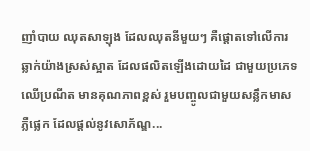ញាំបាយ ឈុតសាឡុង ដែលឈុតនីមួយៗ គឺផ្តោតទៅលើការឆ្លាក់យ៉ាងស្រស់ស្អាត ដែលផលិតឡើងដោយដៃ ជាមួយប្រភេទឈើប្រណីត មានគុណភាពខ្ពស់ រួមបញ្ចូលជាមួយសន្លឹកមាសភ្លឺផ្លេក ដែលផ្តល់នូវសោភ័ណ្ឌ...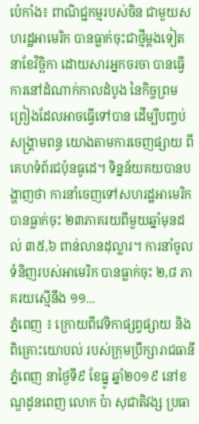ប៉េកាំង៖ ពាណិជ្ជកម្មរបស់ចិន ជាមួយសហរដ្ឋអាមេរិក បានធ្លាក់ចុះជាថ្មីម្តងទៀត នាខែវិច្ឆិកា ដោយសារអ្នកចរចា បានធ្វើការនៅដំណាក់កាលដំបូង នៃកិច្ចព្រមព្រៀងដែលអាចធ្វើទៅបាន ដើម្បីបញ្ចប់សង្គ្រាមពន្ធ យោងតាមការចេញផ្សាយ ពីគេហទំព័រជប៉ុនធូដេ។ ទិន្នន័យគយបានបង្ហាញថា ការនាំចេញទៅសហរដ្ឋអាមេរិក បានធ្លាក់ចុះ ២៣ភាគរយពីមួយឆ្នាំមុនដល់ ៣៥,៦ ពាន់លានដុល្លារ។ ការនាំចូលទំនិញរបស់អាមេរិក បានធ្លាក់ចុះ ២,៨ ភាគរយស្មើនឹង ១១...
ភ្នំពេញ ៖ ក្រោយពីវេទិកាផ្សព្វផ្សាយ និងពិគ្រោះយោបល់ របស់ក្រុមប្រឹក្សារាជធានីភ្នំពេញ នាថ្ងៃទី៩ ខែធ្នូ ឆ្នាំ២០១៩ នៅខណ្ឌដូនពេញ លោក ប៉ា សុជាតិវង្ស ប្រធា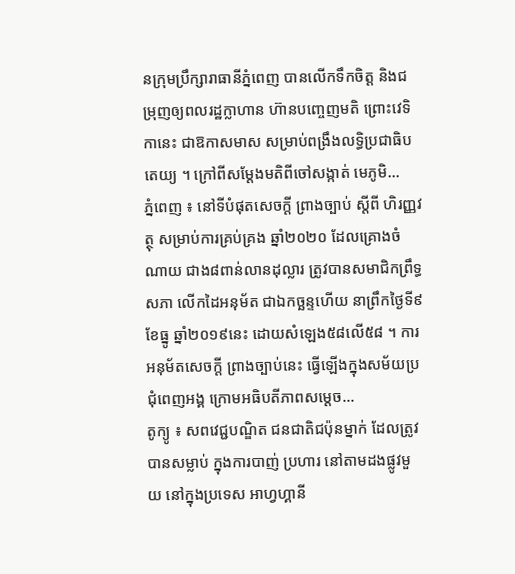នក្រុមប្រឹក្សារាធានីភ្នំពេញ បានលើកទឹកចិត្ត និងជម្រុញឲ្យពលរដ្ឋក្លាហាន ហ៊ានបញ្ចេញមតិ ព្រោះវេទិកានេះ ជាឱកាសមាស សម្រាប់ពង្រឹងលទ្ធិប្រជាធិបតេយ្យ ។ ក្រៅពីសម្តែងមតិពីចៅសង្កាត់ មេភូមិ...
ភ្នំពេញ ៖ នៅទីបំផុតសេចក្តី ព្រាងច្បាប់ ស្តីពី ហិរញ្ញវត្ថុ សម្រាប់ការគ្រប់គ្រង ឆ្នាំ២០២០ ដែលគ្រោងចំណាយ ជាង៨ពាន់លានដុល្លារ ត្រូវបានសមាជិកព្រឹទ្ធសភា លើកដៃអនុម័ត ជាឯកច្ឆន្ទហើយ នាព្រឹកថ្ងៃទី៩ ខែធ្នូ ឆ្នាំ២០១៩នេះ ដោយសំឡេង៥៨លើ៥៨ ។ ការអនុម័តសេចក្តី ព្រាងច្បាប់នេះ ធ្វើឡើងក្នុងសម័យប្រជុំពេញអង្គ ក្រោមអធិបតីភាពសម្តេច...
តូក្យូ ៖ សពវេជ្ជបណ្ឌិត ជនជាតិជប៉ុនម្នាក់ ដែលត្រូវបានសម្លាប់ ក្នុងការបាញ់ ប្រហារ នៅតាមដងផ្លូវមួយ នៅក្នុងប្រទេស អាហ្វហ្គានី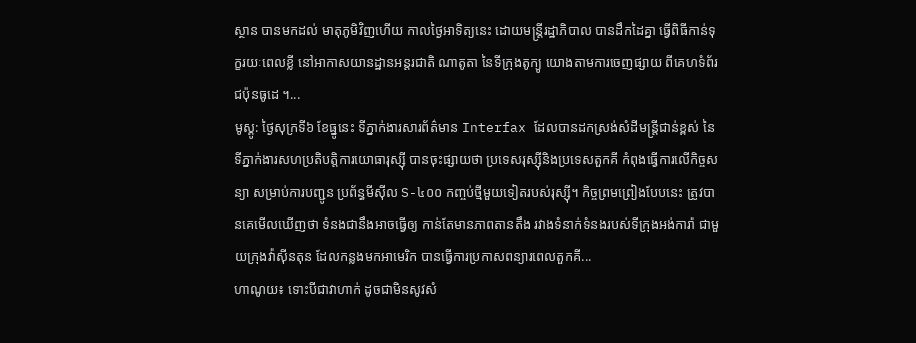ស្ថាន បានមកដល់ មាតុភូមិវិញហើយ កាលថ្ងៃអាទិត្យនេះ ដោយមន្រ្តីរដ្ឋាភិបាល បានដឹកដៃគ្នា ធ្វើពិធីកាន់ទុក្ខរយៈពេលខ្លី នៅអាកាសយានដ្ឋានអន្តរជាតិ ណាតូតា នៃទីក្រុងតូក្យូ យោងតាមការចេញផ្សាយ ពីគេហទំព័រជប៉ុនធូដេ ។...
មូស្គូ: ថ្ងៃសុក្រទី៦ ខែធ្នូនេះ ទីភ្នាក់ងារសារព័ត៌មាន Interfax ដែលបានដកស្រង់សំដីមន្ត្រីជាន់ខ្ពស់ នៃទីភ្នាក់ងារសហប្រតិបត្តិការយោធារុស្ស៊ី បានចុះផ្សាយថា ប្រទេសរុស្ស៊ីនិងប្រទេសតួកគី កំពុងធ្វើការលើកិច្ចសន្យា សម្រាប់ការបញ្ជូន ប្រព័ន្ធមីស៊ីល S-៤០០ កញ្ចប់ថ្មីមួយទៀតរបស់រុស្ស៊ី។ កិច្ចព្រមព្រៀងបែបនេះ ត្រូវបានគេមើលឃើញថា ទំនងជានឹងអាចធ្វើឲ្យ កាន់តែមានភាពតានតឹង រវាងទំនាក់ទំនងរបស់ទីក្រុងអង់ការ៉ា ជាមួយក្រុងវ៉ាស៊ីនតុន ដែលកន្លងមកអាមេរិក បានធ្វើការប្រកាសពន្យារពេលតួកគី...
ហាណូយ៖ ទោះបីជាវាហាក់ ដូចជាមិនសូវសំ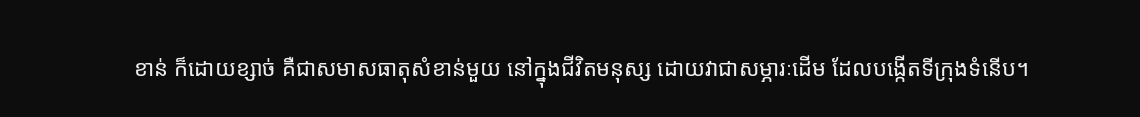ខាន់ ក៏ដោយខ្សាច់ គឺជាសមាសធាតុសំខាន់មួយ នៅក្នុងជីវិតមនុស្ស ដោយវាជាសម្ភារៈដើម ដែលបង្កើតទីក្រុងទំនើប។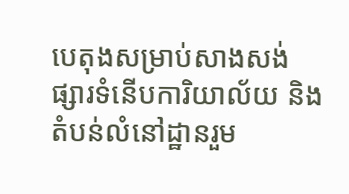បេតុងសម្រាប់សាងសង់ ផ្សារទំនើបការិយាល័យ និងតំបន់លំនៅដ្ឋានរួម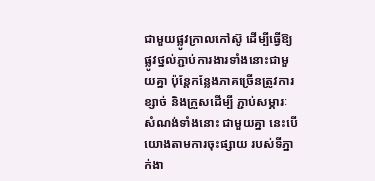ជាមួយផ្លូវក្រាលកៅស៊ូ ដើម្បីធ្វើឱ្យផ្លូវថ្នល់ភ្ជាប់ការងារទាំងនោះជាមួយគ្នា ប៉ុន្តែកន្លែងភាគច្រើនត្រូវការខ្សាច់ និងក្រួសដើម្បី ភ្ជាប់សម្ភារៈសំណង់ទាំងនោះ ជាមួយគ្នា នេះបើយោងតាមការចុះផ្សាយ របស់ទីភ្នាក់ងា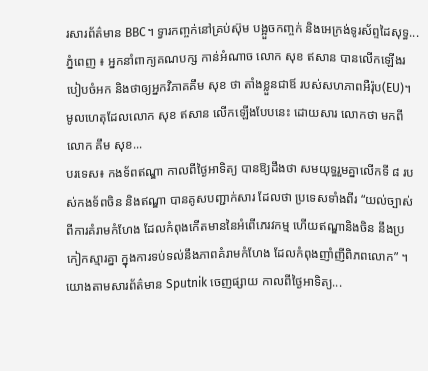រសារព័ត៌មាន BBC។ ទ្វារកញ្ចក់នៅគ្រប់ស៊ុម បង្អួចកញ្ចក់ និងអេក្រង់ទូរស័ព្ទដៃសុទ្ធ...
ភ្នំពេញ ៖ អ្នកនាំពាក្យគណបក្ស កាន់អំណាច លោក សុខ ឥសាន បានលើកឡើងរបៀបចំអក និងថាឲ្យអ្នកវិភាគគឹម សុខ ថា តាំងខ្លួនជាឪ របស់សហភាពអឺរ៉ុប(EU)។ មូលហេតុដែលលោក សុខ ឥសាន លើកឡើងបែបនេះ ដោយសារ លោកថា មកពីលោក គឹម សុខ...
បរទេស៖ កងទ័ពឥណ្ឌា កាលពីថ្ងៃអាទិត្យ បានឱ្យដឹងថា សមយុទ្ធរួមគ្នាលើកទី ៨ របស់កងទ័ពចិន និងឥណ្ឌា បានគូសបញ្ជាក់សារ ដែលថា ប្រទេសទាំងពីរ “យល់ច្បាស់ពីការគំរាមកំហែង ដែលកំពុងកើតមាននៃអំពើភេរវកម្ម ហើយឥណ្ឌានិងចិន នឹងប្រកៀកស្មារគ្នា ក្នុងការទប់ទល់នឹងភាពគំរាមកំហែង ដែលកំពុងញាំញីពិភពលោក” ។ យោងតាមសារព័ត៌មាន Sputnik ចេញផ្សាយ កាលពីថ្ងៃអាទិត្យ...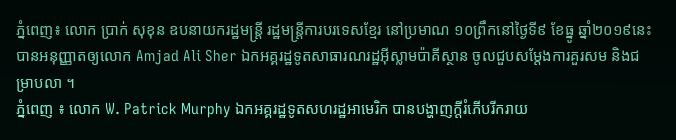ភ្នំពេញ៖ លោក ប្រាក់ សុខុន ឧបនាយករដ្ឋមន្ត្រី រដ្ឋមន្ត្រីការបរទេសខ្មែរ នៅប្រមាណ ១០ព្រឹកនៅថ្ងៃទី៩ ខែធ្នូ ឆ្នាំ២០១៩នេះ បានអនុញ្ញាតឲ្យលោក Amjad Ali Sher ឯកអគ្គរដ្ឋទូតសាធារណរដ្ឋអ៊ីស្លាមប៉ាគីស្ថាន ចូលជួបសម្តែងការគួរសម និងជម្រាបលា ។
ភ្នំពេញ ៖ លោក W. Patrick Murphy ឯកអគ្គរដ្ឋទូតសហរដ្ឋអាមេរិក បានបង្ហាញក្តីរំភើបរីករាយ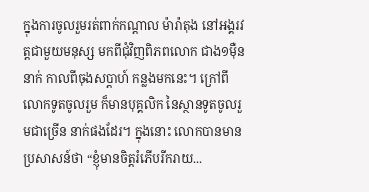ក្នុងការចូលរួមរត់ពាក់កណ្តាល ម៉ារ៉ាតុង នៅអង្គរវត្តជាមួយមនុស្ស មកពីជុំវិញពិភពលោក ជាង១ម៉ឺននាក់ កាលពីចុងសប្តាហ៍ កន្លងមកនេះ។ ក្រៅពីលោកទូតចូលរួម ក៏មានបុគ្គលិក នៃស្ថានទូតចូលរួមជាច្រើន នាក់ផងដែរ។ ក្នុងនោះ លោកបានមានប្រសាសន៍ថា “ខ្ញុំមានចិត្តរំភើបរីករាយ...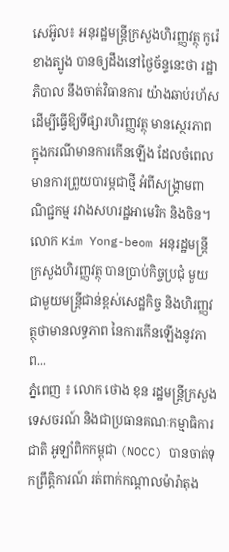សេអ៊ូល៖ អនុរដ្ឋមន្រ្តីក្រសួងហិរញ្ញវត្ថុ កូរ៉េខាងត្បូង បានឲ្យដឹងនៅថ្ងៃច័ន្ទនេះថា រដ្ឋាភិបាល នឹងចាត់វិធានការ យ៉ាងឆាប់រហ័ស ដើម្បីធ្វើឱ្យទីផ្សារហិរញ្ញវត្ថុ មានស្ថេរភាព ក្នុងករណីមានការកើនឡើង ដែលចំពេលមានការព្រួយបារម្ភជាថ្មី អំពីសង្គ្រាមពាណិជ្ជកម្ម រវាងសហរដ្ឋអាមេរិក និងចិន។ លោក Kim Yong-beom អនុរដ្ឋមន្រ្តីក្រសួងហិរញ្ញវត្ថុ បានប្រាប់កិច្ចប្រជុំ មួយជាមួយមន្ត្រីជាន់ខ្ពស់សេដ្ឋកិច្ច និងហិរញ្ញវត្ថុថាមានលទ្ធភាព នៃការកើនឡើងនូវភាព...
ភ្នំពេញ ៖ លោក ថោង ខុន រដ្ឋមន្ដ្រីក្រសួង ទេសចរណ៍ និងជាប្រធានគណៈកម្មាធិការជាតិ អូឡាំពិកកម្ពុជា (NOCC) បានចាត់ទុកព្រឹត្តិការណ៍ រត់ពាក់កណ្ដាលម៉ារ៉ាតុង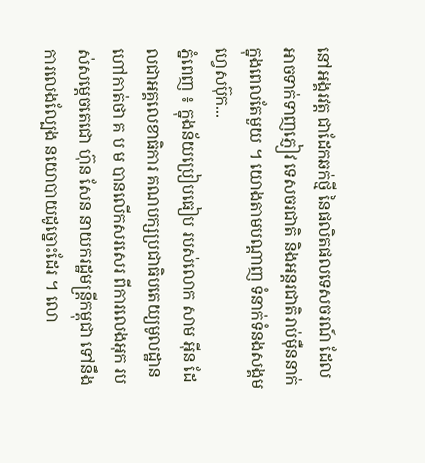នៅអង្គរវត្ត ជាដែកឆក់ថ្មី នៃផលិតផលទេសចរណ៍ ដែលអាចទាក់ទាញភ្ញៀវ ទេសចរជាតិ និងអន្ដរជាតិរាប់ម៉ឺននាក់ ក្នុងពេលតែមួយ ។ យោងតាមបណ្ដាញ ទំនាក់ទំនងសង្គមហ្វេសប៊ុក...
ភ្នំពេញ ៖ ក្នុងន័យប្រៀបធៀប របស់លោក សាម អ៊ីន ដែលជាអគ្គលេខាធិការ គណបក្សប្រជាធិបតេយ្យមូលដ្ឋាន ហៅកាត់ថា គ ប ម បានលើកសរសេរ ពីការលេងអុក របស់សម្តេចតេជោ ហ៊ុន សែន នាយករដ្ឋមន្រ្តីកម្ពុជា ទៅនឹងការលេងល្បែង នយោបាយដូច្នោះដែរ ។ លោ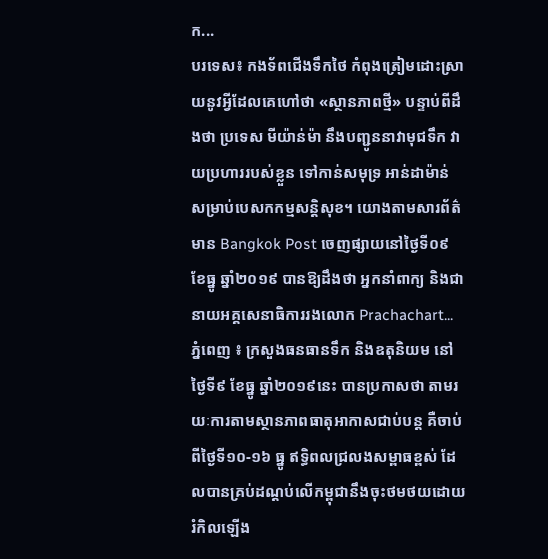ក...
បរទេស៖ កងទ័ពជើងទឹកថៃ កំពុងត្រៀមដោះស្រាយនូវអ្វីដែលគេហៅថា «ស្ថានភាពថ្មី» បន្ទាប់ពីដឹងថា ប្រទេស មីយ៉ាន់ម៉ា នឹងបញ្ជូននាវាមុជទឹក វាយប្រហាររបស់ខ្លួន ទៅកាន់សមុទ្រ អាន់ដាម៉ាន់ សម្រាប់បេសកកម្មសន្តិសុខ។ យោងតាមសារព័ត៌មាន Bangkok Post ចេញផ្សាយនៅថ្ងៃទី០៩ ខែធ្នូ ឆ្នាំ២០១៩ បានឱ្យដឹងថា អ្នកនាំពាក្យ និងជានាយអគ្គសេនាធិការរងលោក Prachachart...
ភ្នំពេញ ៖ ក្រសួងធនធានទឹក និងឧតុនិយម នៅថ្ងៃទី៩ ខែធ្នូ ឆ្នាំ២០១៩នេះ បានប្រកាសថា តាមរយៈការតាមស្ថានភាពធាតុអាកាសជាប់បន្ត គឺចាប់ពីថ្ងៃទី១០-១៦ ធ្នូ ឥទ្ធិពលជ្រលងសម្ពាធខ្ពស់ ដែលបានគ្រប់ដណ្តប់លើកម្ពុជានឹងចុះថមថយដោយរំកិលឡើង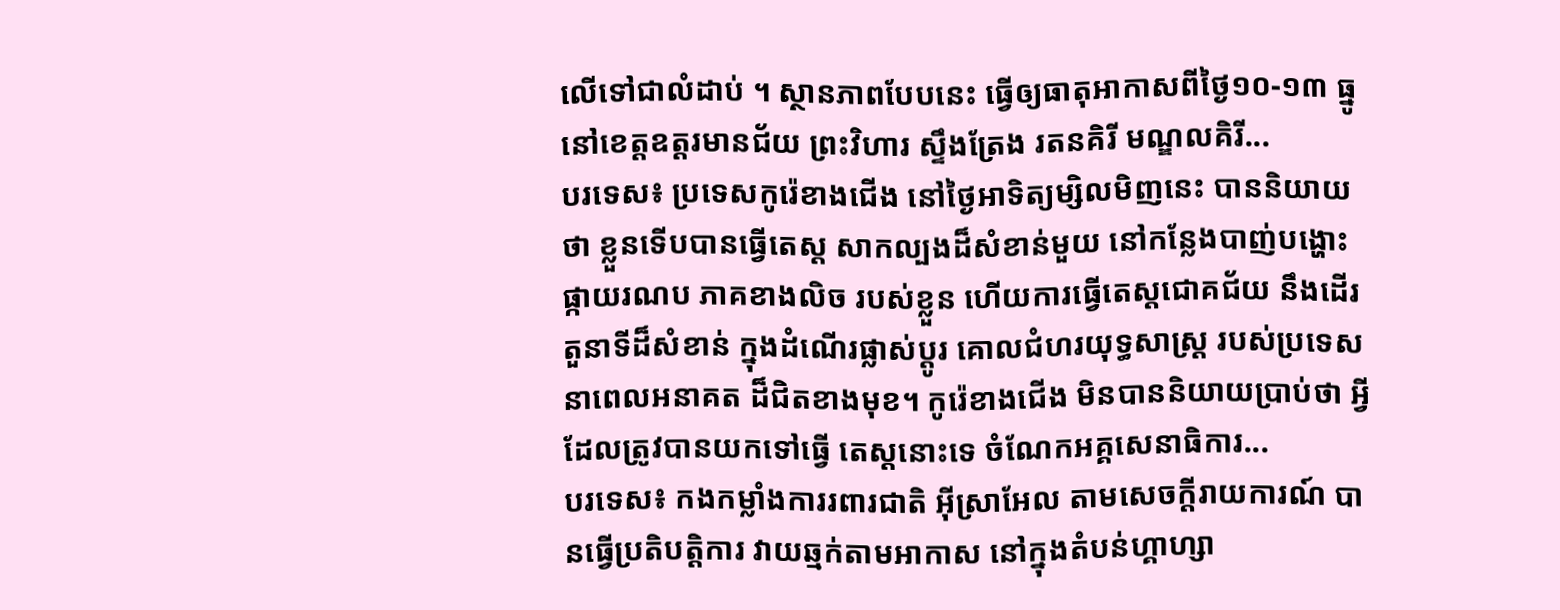លើទៅជាលំដាប់ ។ ស្ថានភាពបែបនេះ ធ្វើឲ្យធាតុអាកាសពីថ្ងៃ១០-១៣ ធ្នូ នៅខេត្តឧត្តរមានជ័យ ព្រះវិហារ ស្ទឹងត្រែង រតនគិរី មណ្ឌលគិរី...
បរទេស៖ ប្រទេសកូរ៉េខាងជើង នៅថ្ងៃអាទិត្យម្សិលមិញនេះ បាននិយាយថា ខ្លួនទើបបានធ្វើតេស្ត សាកល្បងដ៏សំខាន់មួយ នៅកន្លែងបាញ់បង្ហោះ ផ្កាយរណប ភាគខាងលិច របស់ខ្លួន ហើយការធ្វើតេស្តជោគជ័យ នឹងដើរតួនាទីដ៏សំខាន់ ក្នុងដំណើរផ្លាស់ប្តូរ គោលជំហរយុទ្ធសាស្ត្រ របស់ប្រទេស នាពេលអនាគត ដ៏ជិតខាងមុខ។ កូរ៉េខាងជើង មិនបាននិយាយប្រាប់ថា អ្វីដែលត្រូវបានយកទៅធ្វើ តេស្តនោះទេ ចំណែកអគ្គសេនាធិការ...
បរទេស៖ កងកម្លាំងការរពារជាតិ អ៊ីស្រាអែល តាមសេចក្តីរាយការណ៍ បានធ្វើប្រតិបត្តិការ វាយឆ្មក់តាមអាកាស នៅក្នុងតំបន់ហ្គាហ្សា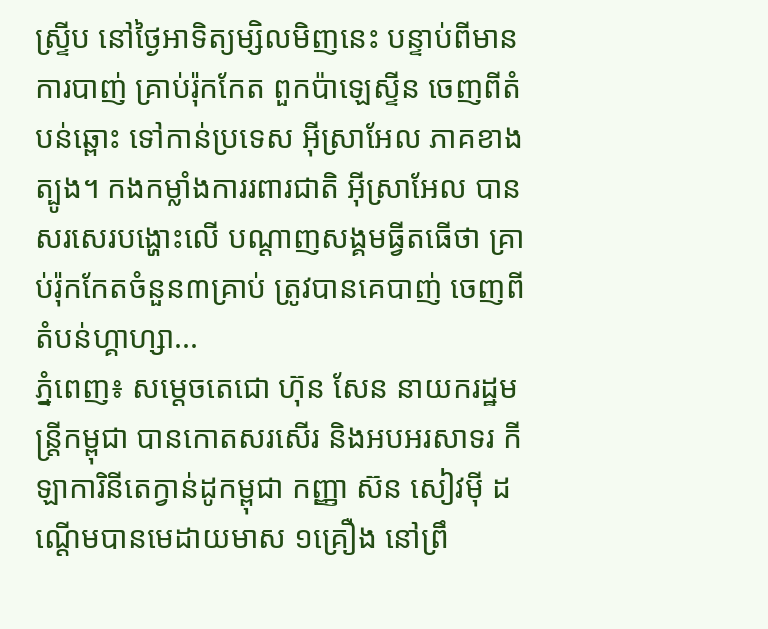ស្ទ្រីប នៅថ្ងៃអាទិត្យម្សិលមិញនេះ បន្ទាប់ពីមានការបាញ់ គ្រាប់រ៉ុកកែត ពួកប៉ាឡេស្ទីន ចេញពីតំបន់ឆ្ពោះ ទៅកាន់ប្រទេស អ៊ីស្រាអែល ភាគខាងត្បូង។ កងកម្លាំងការរពារជាតិ អ៊ីស្រាអែល បានសរសេរបង្ហោះលើ បណ្ដាញសង្គមធ្វីតធើថា គ្រាប់រ៉ុកកែតចំនួន៣គ្រាប់ ត្រូវបានគេបាញ់ ចេញពីតំបន់ហ្គាហ្សា...
ភ្នំពេញ៖ សម្តេចតេជោ ហ៊ុន សែន នាយករដ្ឋមន្រ្តីកម្ពុជា បានកោតសរសេីរ និងអបអរសាទរ កីឡាការិនីតេក្វាន់ដូកម្ពុជា កញ្ញា ស៊ន សៀវម៉ី ដណ្តើមបានមេដាយមាស ១គ្រឿង នៅព្រឹ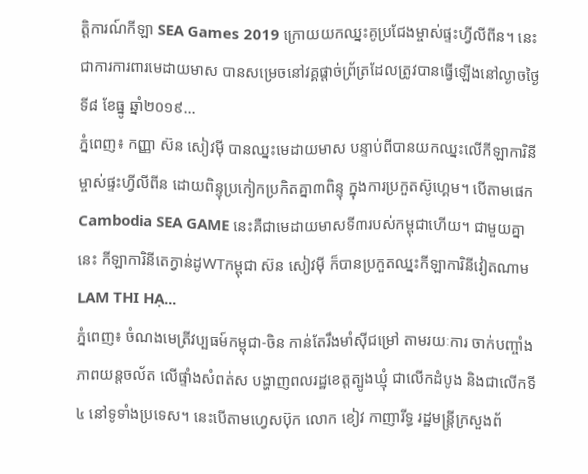ត្តិការណ៍កីឡា SEA Games 2019 ក្រោយយកឈ្នះគូប្រជែងម្ចាស់ផ្ទះហ្វីលីពីន។ នេះជាការការពារមេដាយមាស បានសម្រេចនៅវគ្គផ្តាច់ព្រ័ត្រដែលត្រូវបានធ្វើឡើងនៅល្ងាចថ្ងៃទី៨ ខែធ្នូ ឆ្នាំ២០១៩...
ភ្នំពេញ៖ កញ្ញា ស៊ន សៀវម៉ី បានឈ្នះមេដាយមាស បន្ទាប់ពីបានយកឈ្នះលើកីឡាការិនី ម្ចាស់ផ្ទះហ្វីលីពីន ដោយពិន្ទុប្រកៀកប្រកិតគ្នា៣ពិន្ទុ ក្នុងការប្រកួតស៊ូហ្គេម។ បើតាមផេក Cambodia SEA GAME នេះគឺជាមេដាយមាសទី៣របស់កម្ពុជាហើយ។ ជាមួយគ្នានេះ កីឡាការិនីតេក្វាន់ដូWTកម្ពុជា ស៊ន សៀវម៉ី ក៏បានប្រកួតឈ្នះកីឡាការិនីវៀតណាម LAM THI HẠ...
ភ្នំពេញ៖ ចំណងមេត្រីវប្បធម៍កម្ពុជា-ចិន កាន់តែរឹងមាំស៊ីជម្រៅ តាមរយៈការ ចាក់បញ្ចាំងភាពយន្តចល័ត លើផ្ទាំងសំពត់ស បង្ហាញពលរដ្ឋខេត្តត្បូងឃ្មុំ ជាលើកដំបូង និងជាលើកទី៤ នៅទូទាំងប្រទេស។ នេះបើតាមហ្វេសប៊ុក លោក ខៀវ កាញារីទ្ធ រដ្ឋមន្រ្តីក្រសួងព័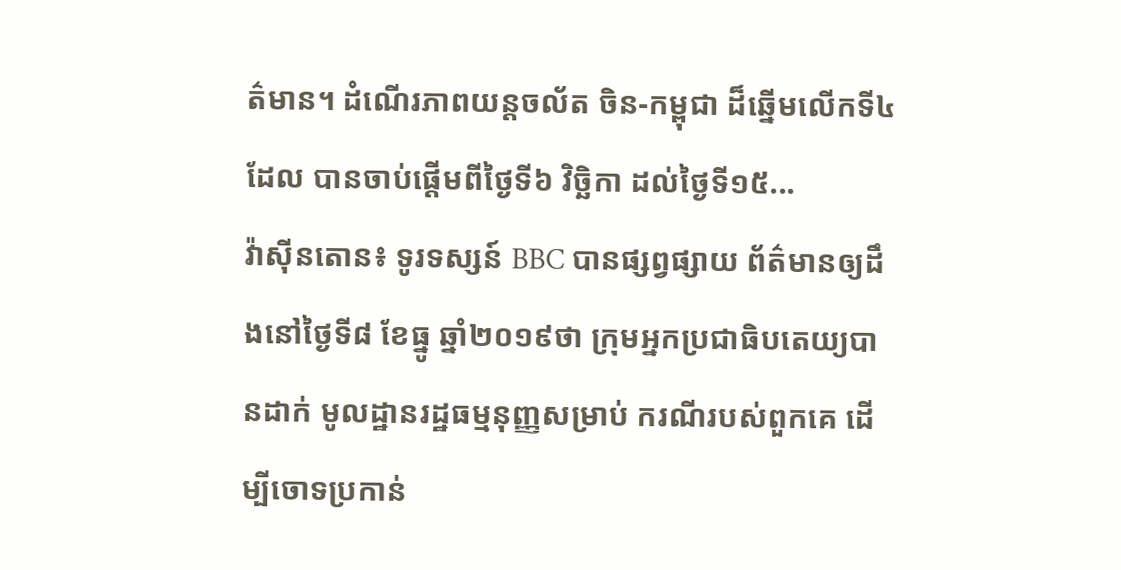ត៌មាន។ ដំណើរភាពយន្តចល័ត ចិន-កម្ពុជា ដ៏ឆ្នើមលើកទី៤ ដែល បានចាប់ផ្តើមពីថ្ងៃទី៦ វិច្ឆិកា ដល់ថ្ងៃទី១៥...
វ៉ាស៊ីនតោន៖ ទូរទស្សន៍ BBC បានផ្សព្វផ្សាយ ព័ត៌មានឲ្យដឹងនៅថ្ងៃទី៨ ខែធ្នូ ឆ្នាំ២០១៩ថា ក្រុមអ្នកប្រជាធិបតេយ្យបានដាក់ មូលដ្ឋានរដ្ឋធម្មនុញ្ញសម្រាប់ ករណីរបស់ពួកគេ ដើម្បីចោទប្រកាន់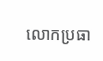លោកប្រធា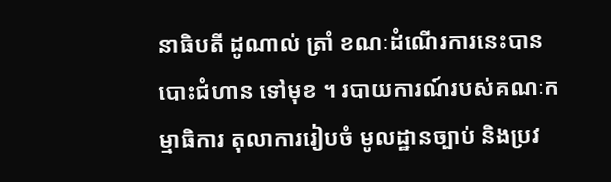នាធិបតី ដូណាល់ ត្រាំ ខណៈដំណើរការនេះបានបោះជំហាន ទៅមុខ ។ របាយការណ៍របស់គណៈកម្មាធិការ តុលាការរៀបចំ មូលដ្ឋានច្បាប់ និងប្រវ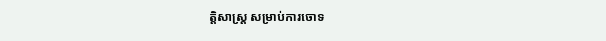ត្តិសាស្រ្ត សម្រាប់ការចោទ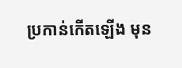ប្រកាន់កើតឡើង មុន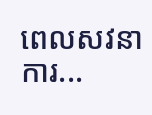ពេលសវនាការ...